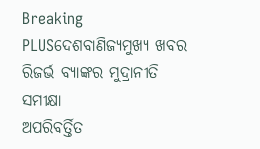Breaking PLUSଦେଶବାଣିଜ୍ୟମୁଖ୍ୟ ଖବର
ରିଜର୍ଭ ବ୍ୟାଙ୍କର ମୁଦ୍ରାନୀତି ସମୀକ୍ଷା
ଅପରିବର୍ତ୍ତିତ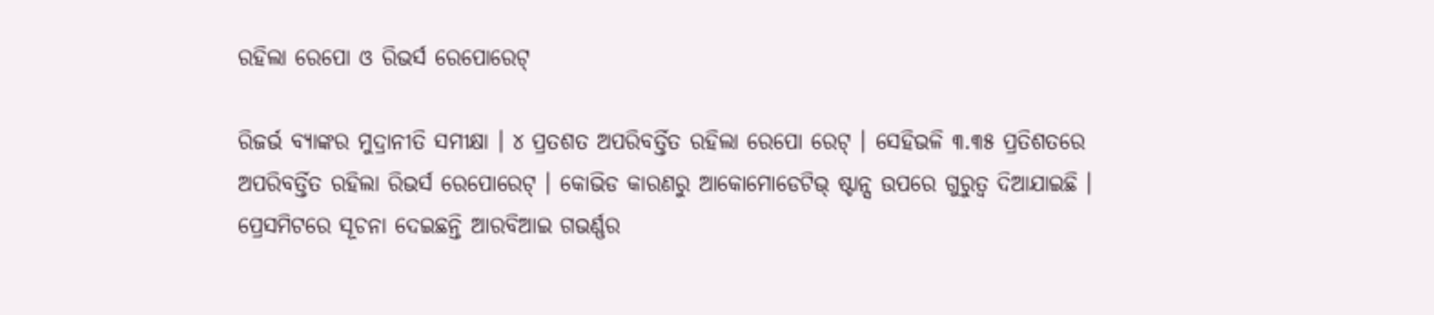ରହିଲା ରେପୋ ଓ ରିଭର୍ସ ରେପୋରେଟ୍

ରିଜର୍ଭ ବ୍ୟାଙ୍କର ମୁଦ୍ରାନୀତି ସମୀକ୍ଷା । ୪ ପ୍ରତଶତ ଅପରିବର୍ତ୍ତିତ ରହିଲା ରେପୋ ରେଟ୍ । ସେହିଭଳି ୩.୩୫ ପ୍ରତିଶତରେ ଅପରିବର୍ତ୍ତିତ ରହିଲା ରିଭର୍ସ ରେପୋରେଟ୍ । କୋଭିଡ କାରଣରୁ ଆକୋମୋଡେଟିଭ୍ ଷ୍ଟାନ୍ସ ଉପରେ ଗୁରୁତ୍ୱ ଦିଆଯାଇଛି । ପ୍ରେସମିଟରେ ସୂଚନା ଦେଇଛନ୍ତି ଆରବିଆଇ ଗଭର୍ଣ୍ଣର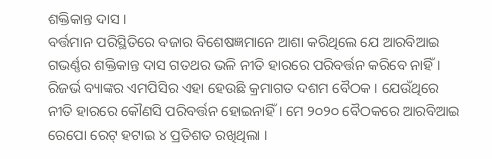ଶକ୍ତିକାନ୍ତ ଦାସ ।
ବର୍ତ୍ତମାନ ପରିସ୍ଥିତିରେ ବଜାର ବିଶେଷଜ୍ଞମାନେ ଆଶା କରିଥିଲେ ଯେ ଆରବିଆଇ ଗଭର୍ଣ୍ଣର ଶକ୍ତିକାନ୍ତ ଦାସ ଗତଥର ଭଳି ନୀତି ହାରରେ ପରିବର୍ତ୍ତନ କରିବେ ନାହିଁ । ରିଜର୍ଭ ବ୍ୟାଙ୍କର ଏମପିସିର ଏହା ହେଉଛି କ୍ରମାଗତ ଦଶମ ବୈଠକ । ଯେଉଁଥିରେ ନୀତି ହାରରେ କୌଣସି ପରିବର୍ତ୍ତନ ହୋଇନାହିଁ । ମେ ୨୦୨୦ ବୈଠକରେ ଆରବିଆଇ ରେପୋ ରେଟ୍ ହଟାଇ ୪ ପ୍ରତିଶତ ରଖିଥିଲା ।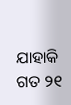ଯାହାକି ଗତ ୨୧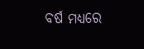ବର୍ଷ ମଧ୍ୟରେ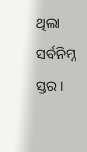ଥିଲା ସର୍ବନିମ୍ନ ସ୍ତର ।